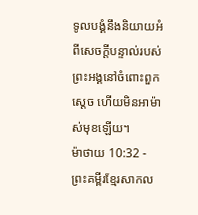ទូលបង្គំនឹងនិយាយអំពីសេចក្ដីបន្ទាល់របស់ព្រះអង្គនៅចំពោះពួកស្ដេច ហើយមិនអាម៉ាស់មុខឡើយ។
ម៉ាថាយ 10:32 - ព្រះគម្ពីរខ្មែរសាកល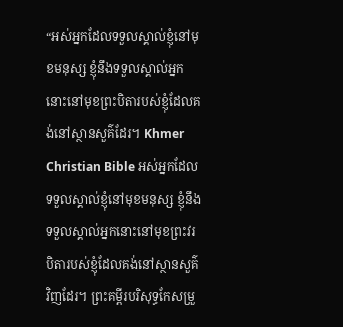“អស់អ្នកដែលទទួលស្គាល់ខ្ញុំនៅមុខមនុស្ស ខ្ញុំនឹងទទួលស្គាល់អ្នកនោះនៅមុខព្រះបិតារបស់ខ្ញុំដែលគង់នៅស្ថានសួគ៌ដែរ។ Khmer Christian Bible អស់អ្នកដែលទទួលស្គាល់ខ្ញុំនៅមុខមនុស្ស ខ្ញុំនឹងទទួលស្គាល់អ្នកនោះនៅមុខព្រះវរបិតារបស់ខ្ញុំដែលគង់នៅស្ថានសួគ៌វិញដែរ។ ព្រះគម្ពីរបរិសុទ្ធកែសម្រួ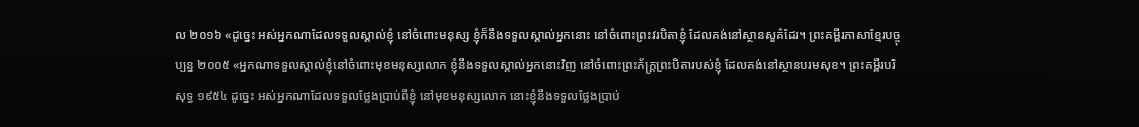ល ២០១៦ «ដូច្នេះ អស់អ្នកណាដែលទទួលស្គាល់ខ្ញុំ នៅចំពោះមនុស្ស ខ្ញុំក៏នឹងទទួលស្គាល់អ្នកនោះ នៅចំពោះព្រះវរបិតាខ្ញុំ ដែលគង់នៅស្ថានសួគ៌ដែរ។ ព្រះគម្ពីរភាសាខ្មែរបច្ចុប្បន្ន ២០០៥ «អ្នកណាទទួលស្គាល់ខ្ញុំនៅចំពោះមុខមនុស្សលោក ខ្ញុំនឹងទទួលស្គាល់អ្នកនោះវិញ នៅចំពោះព្រះភ័ក្ត្រព្រះបិតារបស់ខ្ញុំ ដែលគង់នៅស្ថានបរមសុខ។ ព្រះគម្ពីរបរិសុទ្ធ ១៩៥៤ ដូច្នេះ អស់អ្នកណាដែលទទួលថ្លែងប្រាប់ពីខ្ញុំ នៅមុខមនុស្សលោក នោះខ្ញុំនឹងទទួលថ្លែងប្រាប់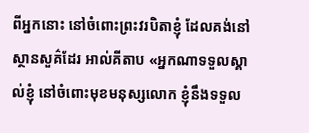ពីអ្នកនោះ នៅចំពោះព្រះវរបិតាខ្ញុំ ដែលគង់នៅស្ថានសួគ៌ដែរ អាល់គីតាប «អ្នកណាទទួលស្គាល់ខ្ញុំ នៅចំពោះមុខមនុស្សលោក ខ្ញុំនឹងទទួល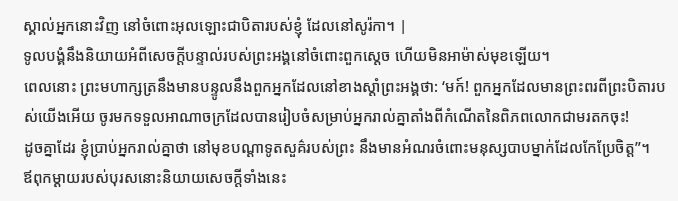ស្គាល់អ្នកនោះវិញ នៅចំពោះអុលឡោះជាបិតារបស់ខ្ញុំ ដែលនៅសូរ៉កា។ |
ទូលបង្គំនឹងនិយាយអំពីសេចក្ដីបន្ទាល់របស់ព្រះអង្គនៅចំពោះពួកស្ដេច ហើយមិនអាម៉ាស់មុខឡើយ។
ពេលនោះ ព្រះមហាក្សត្រនឹងមានបន្ទូលនឹងពួកអ្នកដែលនៅខាងស្ដាំព្រះអង្គថា: ‘មក៍! ពួកអ្នកដែលមានព្រះពរពីព្រះបិតារបស់យើងអើយ ចូរមកទទួលអាណាចក្រដែលបានរៀបចំសម្រាប់អ្នករាល់គ្នាតាំងពីកំណើតនៃពិភពលោកជាមរតកចុះ!
ដូចគ្នាដែរ ខ្ញុំប្រាប់អ្នករាល់គ្នាថា នៅមុខបណ្ដាទូតសួគ៌របស់ព្រះ នឹងមានអំណរចំពោះមនុស្សបាបម្នាក់ដែលកែប្រែចិត្ត”។
ឪពុកម្ដាយរបស់បុរសនោះនិយាយសេចក្ដីទាំងនេះ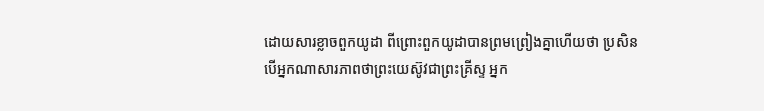ដោយសារខ្លាចពួកយូដា ពីព្រោះពួកយូដាបានព្រមព្រៀងគ្នាហើយថា ប្រសិនបើអ្នកណាសារភាពថាព្រះយេស៊ូវជាព្រះគ្រីស្ទ អ្នក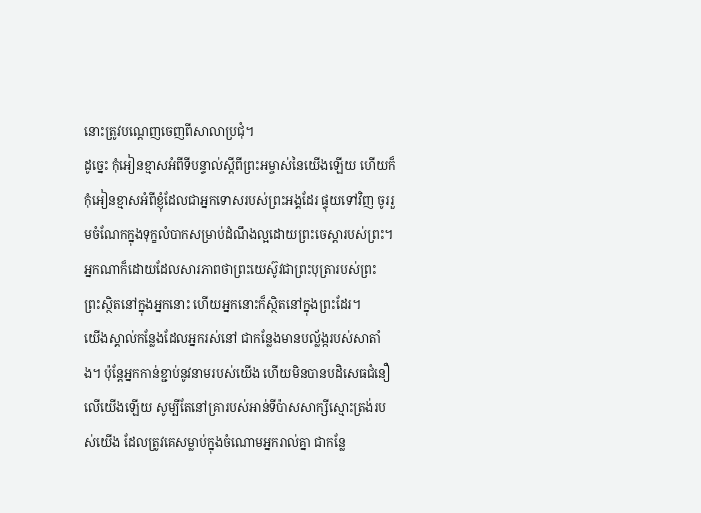នោះត្រូវបណ្ដេញចេញពីសាលាប្រជុំ។
ដូច្នេះ កុំអៀនខ្មាសអំពីទីបន្ទាល់ស្ដីពីព្រះអម្ចាស់នៃយើងឡើយ ហើយក៏កុំអៀនខ្មាសអំពីខ្ញុំដែលជាអ្នកទោសរបស់ព្រះអង្គដែរ ផ្ទុយទៅវិញ ចូររួមចំណែកក្នុងទុក្ខលំបាកសម្រាប់ដំណឹងល្អដោយព្រះចេស្ដារបស់ព្រះ។
អ្នកណាក៏ដោយដែលសារភាពថាព្រះយេស៊ូវជាព្រះបុត្រារបស់ព្រះ ព្រះស្ថិតនៅក្នុងអ្នកនោះ ហើយអ្នកនោះក៏ស្ថិតនៅក្នុងព្រះដែរ។
យើងស្គាល់កន្លែងដែលអ្នករស់នៅ ជាកន្លែងមានបល្ល័ង្ករបស់សាតាំង។ ប៉ុន្តែអ្នកកាន់ខ្ជាប់នូវនាមរបស់យើង ហើយមិនបានបដិសេធជំនឿលើយើងឡើយ សូម្បីតែនៅគ្រារបស់អាន់ទីប៉ាសសាក្សីស្មោះត្រង់របស់យើង ដែលត្រូវគេសម្លាប់ក្នុងចំណោមអ្នករាល់គ្នា ជាកន្លែ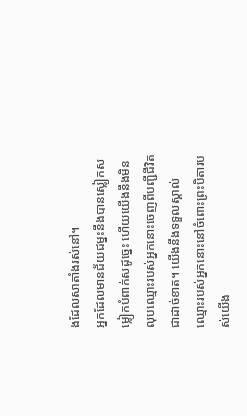ងដែលសាតាំងរស់នៅ។
អ្នកដែលមានជ័យជម្នះនឹងបានស្លៀកសម្លៀកបំពាក់សដូច្នេះ ហើយយើងនឹងមិនលុបឈ្មោះរបស់អ្នកនោះចេញពីបញ្ជីជីវិតជាដាច់ខាត។ យើងនឹងទទួលស្គាល់ឈ្មោះរបស់អ្នកនោះនៅចំពោះព្រះបិតារបស់យើង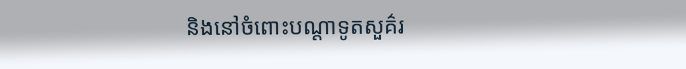និងនៅចំពោះបណ្ដាទូតសួគ៌រ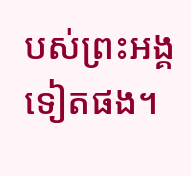បស់ព្រះអង្គទៀតផង។